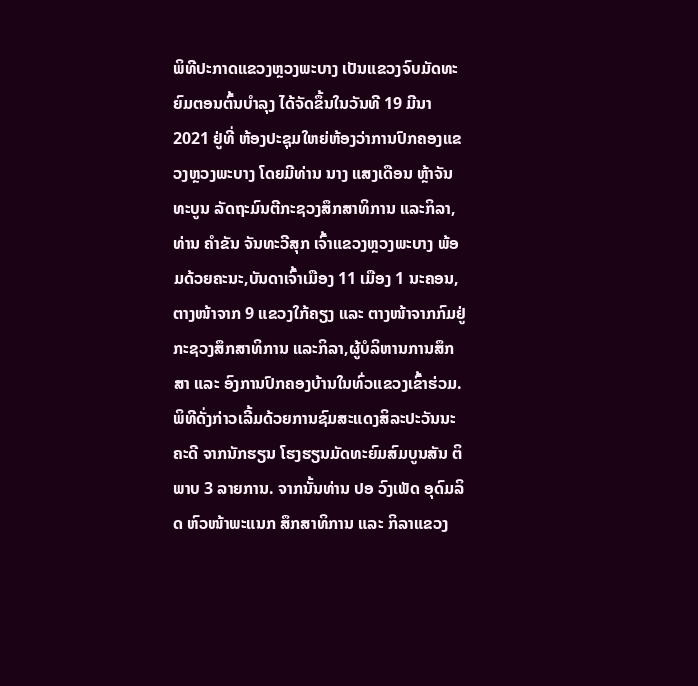ພິທີປະກາດແຂວງຫຼວງພະບາງ ເປັນແຂວງຈົບມັດທະຍົມຕອນຕົ້ນບໍາລຸງ ໄດ້ຈັດຂຶ້ນໃນວັນທີ 19 ມີນາ 2021 ຢູ່ທີ່ ຫ້ອງປະຊຸມໃຫຍ່ຫ້ອງວ່າການປົກຄອງແຂວງຫຼວງພະບາງ ໂດຍມີທ່ານ ນາງ ແສງເດືອນ ຫຼ້າຈັນທະບູນ ລັດຖະມົນຕີກະຊວງສຶກສາທິການ ແລະກິລາ,ທ່ານ ຄໍາຂັນ ຈັນທະວີສຸກ ເຈົ້າແຂວງຫຼວງພະບາງ ພ້ອມດ້ວຍຄະນະ,ບັນດາເຈົ້າເມືອງ 11 ເມືອງ 1 ນະຄອນ,ຕາງໜ້າຈາກ 9 ແຂວງໃກ້ຄຽງ ແລະ ຕາງໜ້າຈາກກົມຢູ່ກະຊວງສຶກສາທິການ ແລະກິລາ,ຜູ້ບໍລິຫານການສຶກສາ ແລະ ອົງການປົກຄອງບ້ານໃນທົ່ວແຂວງເຂົ້າຮ່ວມ.
ພິທີດັ່ງກ່າວເລີ້ມດ້ວຍການຊົມສະແດງສິລະປະວັນນະຄະດີ ຈາກນັກຮຽນ ໂຮງຮຽນມັດທະຍົມສົມບູນສັນ ຕິພາບ 3 ລາຍການ. ຈາກນັ້ນທ່ານ ປອ ວົງເພັດ ອຸດົມລິດ ຫົວໜ້າພະແນກ ສຶກສາທິການ ແລະ ກິລາແຂວງ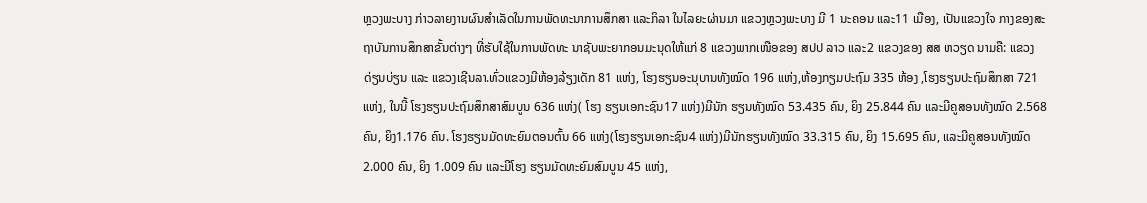ຫຼວງພະບາງ ກ່າວລາຍງານຜົນສໍາເລັດໃນການພັດທະນາການສຶກສາ ແລະກິລາ ໃນໄລຍະຜ່ານມາ ແຂວງຫຼວງພະບາງ ມີ 1 ນະຄອນ ແລະ11 ເມືອງ, ເປັນແຂວງໃຈ ກາງຂອງສະຖາບັນການສຶກສາຂັ້ນຕ່າງໆ ທີ່ຮັບໃຊ້ໃນການພັດທະ ນາຊັບພະຍາກອນມະນຸດໃຫ້ແກ່ 8 ແຂວງພາກເໜືອຂອງ ສປປ ລາວ ແລະ2 ແຂວງຂອງ ສສ ຫວຽດ ນາມຄື: ແຂວງດ່ຽນບ່ຽນ ແລະ ແຂວງເຊີນລາ.ທົ່ວແຂວງມີຫ້ອງລ້ຽງເດັກ 81 ແຫ່ງ, ໂຮງຮຽນອະນຸບານທັງໝົດ 196 ແຫ່ງ,ຫ້ອງກຽມປະຖົມ 335 ຫ້ອງ ,ໂຮງຮຽນປະຖົມສຶກສາ 721 ແຫ່ງ, ໃນນີ້ ໂຮງຮຽນປະຖົມສຶກສາສົມບູນ 636 ແຫ່ງ( ໂຮງ ຮຽນເອກະຊົນ17 ແຫ່ງ)ມີນັກ ຮຽນທັງໝົດ 53.435 ຄົນ, ຍິງ 25.844 ຄົນ ແລະມີຄູສອນທັງໝົດ 2.568 ຄົນ, ຍິງ1.176 ຄົນ. ໂຮງຮຽນມັດທະຍົມຕອນຕົ້ນ 66 ແຫ່ງ(ໂຮງຮຽນເອກະຊົນ4 ແຫ່ງ)ມີນັກຮຽນທັງໝົດ 33.315 ຄົນ, ຍິງ 15.695 ຄົນ, ແລະມີຄູສອນທັງໝົດ 2.000 ຄົນ, ຍິງ 1.009 ຄົນ ແລະມີໂຮງ ຮຽນມັດທະຍົມສົມບູນ 45 ແຫ່ງ,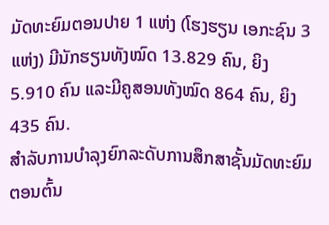ມັດທະຍົມຕອນປາຍ 1 ແຫ່ງ (ໂຮງຮຽນ ເອກະຊົນ 3 ແຫ່ງ) ມີນັກຮຽນທັງໝົດ 13.829 ຄົນ, ຍິງ 5.910 ຄົນ ແລະມີຄູສອນທັງໝົດ 864 ຄົນ, ຍິງ 435 ຄົນ.
ສໍາລັບການບໍາລຸງຍົກລະດັບການສຶກສາຊັ້ນມັດທະຍົມຕອນຕົ້ນ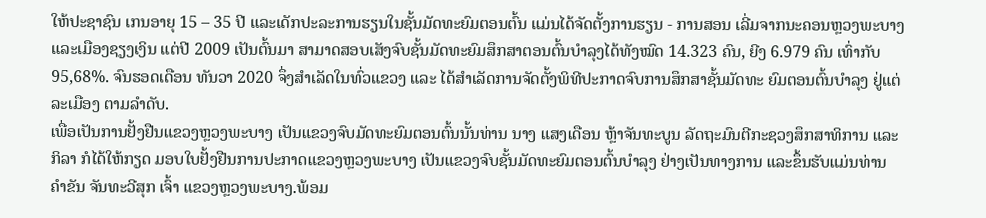ໃຫ້ປະຊາຊົນ ເກນອາຍຸ 15 – 35 ປີ ແລະເດັກປະລະການຮຽນໃນຊັ້ນມັດທະຍົມຕອນຕົ້ນ ແມ່ນໄດ້ຈັດຕັ້ງການຮຽນ - ການສອນ ເລີ່ມຈາກນະຄອນຫຼວງພະບາງ ແລະເມືອງຊຽງເງິນ ແຕ່ປີ 2009 ເປັນຕົ້ນມາ ສາມາດສອບເສັງຈົບຊັ້ນມັດທະຍົມສຶກສາຕອນຕົ້ນບໍາລຸງໄດ້ທັງໝົດ 14.323 ຄົນ, ຍີງ 6.979 ຄົນ ເທົ່າກັບ 95,68%. ຈົນຮອດເດືອນ ທັນວາ 2020 ຈຶ່ງສໍາເລັດໃນທົ່ວແຂວງ ແລະ ໄດ້ສໍາເລັດການຈັດຕັ້ງພິທີປະກາດຈົບການສຶກສາຊັ້ນມັດທະ ຍົມຕອນຕົ້ນບໍາລຸງ ຢູ່ແຕ່ລະເມືອງ ຕາມລໍາດັບ.
ເພື່ອເປັນການຢັ້ງຢືນແຂວງຫຼວງພະບາງ ເປັນແຂວງຈົບມັດທະຍົມຕອນຕົ້ນນັ້ນທ່ານ ນາງ ແສງເດືອນ ຫຼ້າຈັນທະບູນ ລັດຖະມົນຕີກະຊວງສຶກສາທິການ ແລະກິລາ ກໍໄດ້ໃຫ້ກຽດ ມອບໃບຢັ້ງຢືນການປະກາດແຂວງຫຼວງພະບາງ ເປັນແຂວງຈົບຊັ້ນມັດທະຍົມຕອນຕົ້ນບໍາລຸງ ຢ່າງເປັນທາງການ ແລະຂຶ້ນຮັບແມ່ນທ່ານ ຄໍາຂັນ ຈັນທະວີສຸກ ເຈົ້າ ແຂວງຫຼວງພະບາງ.ພ້ອມ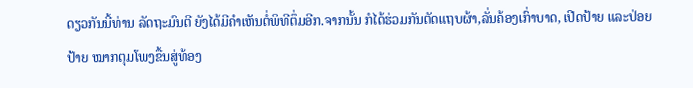ດຽວກັນນີ້ທ່ານ ລັດຖະມົນຕີ ຍັງໄດ້ມີຄໍາເຫັນຕໍ່ພິທີຕຶ່ມອີກ.ຈາກນັ້ນ ກໍໄດ້ຮ່ວມກັນຕັດແຖບຜ້າ,ລັ່ນຄ້ອງເກົ່າບາດ, ເປີດປ້າຍ ແລະປ່ອຍປ້າຍ ໝາກຕຸມໂພງຂື້ນສູ່ທ້ອງ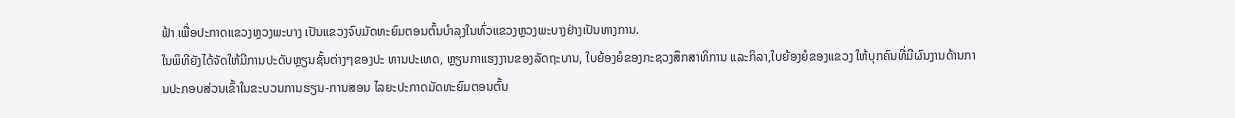ຟ້າ ເພື່ອປະກາດແຂວງຫຼວງພະບາງ ເປັນແຂວງຈົບມັດທະຍົມຕອນຕົ້ນບໍາລຸງໃນທົ່ວແຂວງຫຼວງພະບາງຢ່າງເປັນທາງການ.
ໃນພິທີຍັງໄດ້ຈັດໃຫ້ມີການປະດັບຫຼຽນຊັ້ນຕ່າງໆຂອງປະ ທານປະເທດ, ຫຼຽນກາແຮງງານຂອງລັດຖະບານ, ໃບຍ້ອງຍໍຂອງກະຊວງສຶກສາທິການ ແລະກິລາ,ໃບຍ້ອງຍໍຂອງແຂວງ ໃຫ້ບຸກຄົນທີ່ມີຜົນງານດ້ານການປະກອບສ່ວນເຂົ້າໃນຂະບວນການຮຽນ-ການສອນ ໄລຍະປະກາດມັດທະຍົມຕອນຕົ້ນ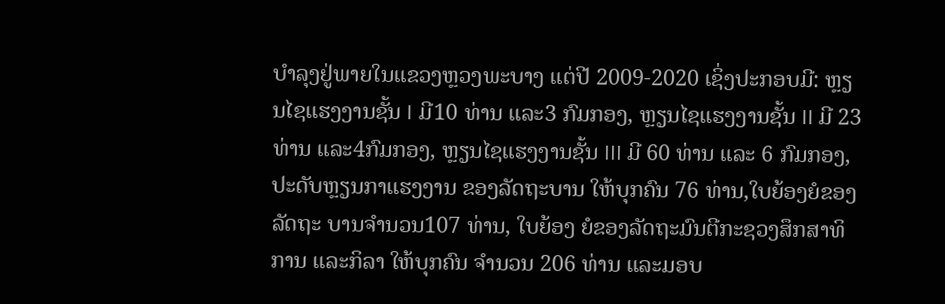ບໍາລຸງຢູ່ພາຍໃນແຂວງຫຼວງພະບາງ ແຕ່ປີ 2009-2020 ເຊິ່ງປະກອບມີ: ຫຼຽນໄຊແຮງງານຊັ້ນ I ມີ10 ທ່ານ ແລະ3 ກົມກອງ, ຫຼຽນໄຊແຮງງານຊັ້ນ II ມີ 23 ທ່ານ ແລະ4ກົມກອງ, ຫຼຽນໄຊແຮງງານຊັ້ນ III ມີ 60 ທ່ານ ແລະ 6 ກົມກອງ, ປະດັບຫຼຽນກາແຮງງານ ຂອງລັດຖະບານ ໃຫ້ບຸກຄົນ 76 ທ່ານ,ໃບຍ້ອງຍໍຂອງລັດຖະ ບານຈໍານວນ107 ທ່ານ, ໃບຍ້ອງ ຍໍຂອງລັດຖະມົນຕີກະຊວງສຶກສາທິການ ແລະກິລາ ໃຫ້ບຸກຄົນ ຈໍານວນ 206 ທ່ານ ແລະມອບ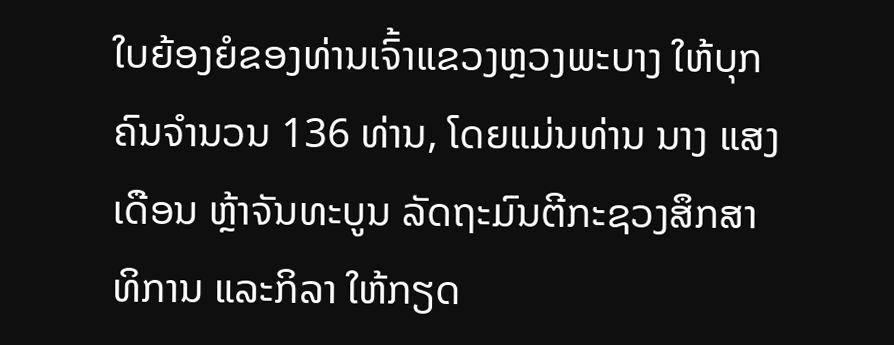ໃບຍ້ອງຍໍຂອງທ່ານເຈົ້າແຂວງຫຼວງພະບາງ ໃຫ້ບຸກຄົນຈໍານວນ 136 ທ່ານ, ໂດຍແມ່ນທ່ານ ນາງ ແສງເດືອນ ຫຼ້າຈັນທະບູນ ລັດຖະມົນຕີກະຊວງສຶກສາທິການ ແລະກິລາ ໃຫ້ກຽດ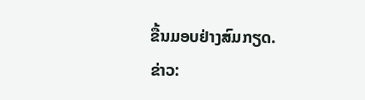ຂື້ນມອບຢ່າງສົມກຽດ.
ຂ່າວ: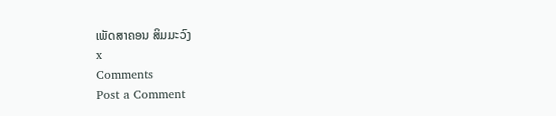ເພັດສາຄອນ ສິມມະວົງ
x
Comments
Post a Comment